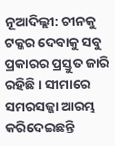ନୂଆଦିଲ୍ଲୀ: ଚୀନକୁ ଟକ୍କର ଦେବାକୁ ସବୁ ପ୍ରକାରର ପ୍ରସ୍ତୁତ ଜାରି ରହିଛି । ସୀମାରେ ସମରସଜ୍ଜା ଆରମ୍ଭ କରିଦେଇଛନ୍ତି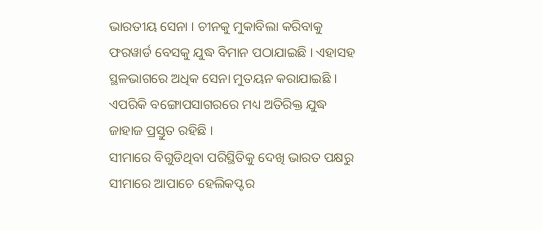ଭାରତୀୟ ସେନା । ଚୀନକୁ ମୁକାବିଲା କରିବାକୁ ଫରୱାର୍ଡ ବେସକୁ ଯୁଦ୍ଧ ବିମାନ ପଠାଯାଇଛି । ଏହାସହ ସ୍ଥଳଭାଗରେ ଅଧିକ ସେନା ମୁତୟନ କରାଯାଇଛି । ଏପରିକି ବଙ୍ଗୋପସାଗରରେ ମଧ୍ୟ ଅତିରିକ୍ତ ଯୁଦ୍ଧ ଜାହାଜ ପ୍ରସ୍ତୁତ ରହିଛି ।
ସୀମାରେ ବିଗୁଡିଥିବା ପରିସ୍ଥିତିକୁ ଦେଖି ଭାରତ ପକ୍ଷରୁ ସୀମାରେ ଆପାଚେ ହେଲିକପ୍ଟର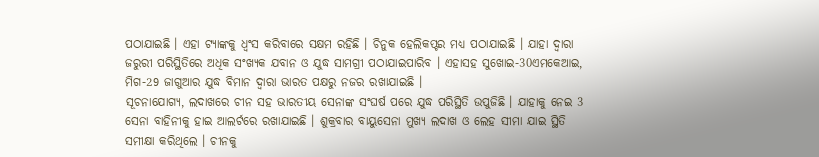ପଠାଯାଇଛି । ଏହା ଟ୍ୟାଙ୍କକୁ ଧ୍ବଂସ କରିବାରେ ସକ୍ଷମ ରହିଛି । ଚିନୁକ ହେଲିକପ୍ଟର ମଧ୍ୟ ପଠାଯାଇଛି । ଯାହା ଦ୍ବାରା ଜରୁରୀ ପରିସ୍ଥିତିରେ ଅଧିକ ସଂଖ୍ୟକ ଯବାନ ଓ ଯୁଦ୍ଧ ସାମଗ୍ରୀ ପଠାଯାଇପାରିବ । ଏହାସହ ସୁଖୋଇ-30ଏମକେଆଇ, ମିଗ-29 ଜାଗୁଆର ଯୁଦ୍ଧ ବିମାନ ଦ୍ବାରା ଭାରତ ପକ୍ଷରୁ ନଜର ରଖାଯାଇଛି ।
ସୂଚନାଯୋଗ୍ୟ, ଲଦାଖରେ ଚୀନ ସହ ଭାରତୀୟ ସେନାଙ୍କ ସଂଘର୍ଷ ପରେ ଯୁଦ୍ଧ ପରିସ୍ଥିତି ଉପୁଜିଛି । ଯାହାକୁ ନେଇ 3 ସେନା ବାହିନୀକୁ ହାଇ ଆଲର୍ଟରେ ରଖାଯାଇଛି । ଶୁକ୍ରବାର ବାୟୁସେନା ମୁଖ୍ୟ ଲଦାଖ ଓ ଲେହ ସୀମା ଯାଇ ସ୍ଥିତି ସମୀକ୍ଷା କରିଥିଲେ । ଚୀନକୁ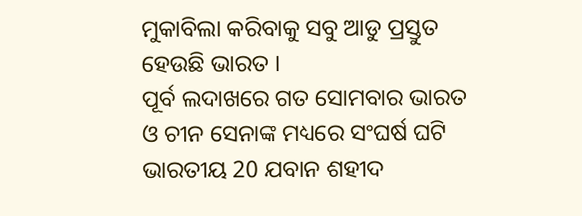ମୁକାବିଲା କରିବାକୁ ସବୁ ଆଡୁ ପ୍ରସ୍ତୁତ ହେଉଛି ଭାରତ ।
ପୂର୍ବ ଲଦାଖରେ ଗତ ସୋମବାର ଭାରତ ଓ ଚୀନ ସେନାଙ୍କ ମଧ୍ୟରେ ସଂଘର୍ଷ ଘଟି ଭାରତୀୟ 20 ଯବାନ ଶହୀଦ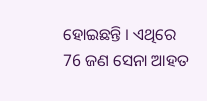ହୋଇଛନ୍ତି । ଏଥିରେ 76 ଜଣ ସେନା ଆହତ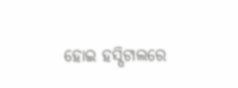ହୋଇ ହସ୍ପିଟାଲରେ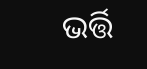ଭର୍ତ୍ତି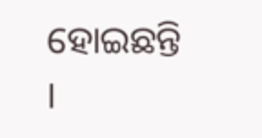ହୋଇଛନ୍ତି ।